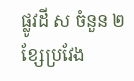ផ្លូវដី ស ចំនួន ២ ខ្សែប្រវែង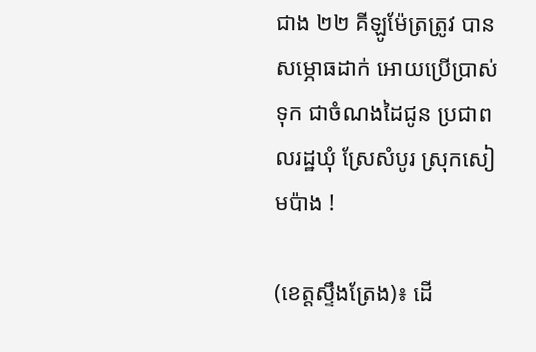ជាង ២២ គីឡូម៉ែត្រត្រូវ បានសម្ភោធដាក់ អោយប្រើប្រាស់ទុក ជាចំណងដៃជូន ប្រជាពលរដ្ឋឃុំ ស្រែសំបូរ ស្រុកសៀមប៉ាង !

(ខេត្តស្ទឹងត្រែង)៖ ដើ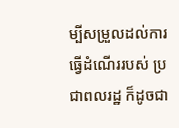ម្បីសម្រួលដល់ការ ធ្វើដំណើររបស់ ប្រជាពលរដ្ឋ ក៏ដូចជា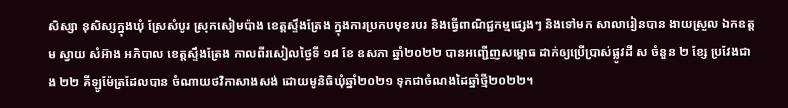សិស្សា នុសិស្សក្នុងឃុំ ស្រែសំបូរ ស្រុកសៀមប៉ាង ខេត្តស្ទឹងត្រែង ក្នុងការប្រកបមុខរបរ និងធ្វើពាណិជ្ជកម្មផ្សេងៗ និងទៅមក សាលារៀនបាន ងាយស្រួល ឯកឧត្តម ស្វាយ សំអ៊ាង អភិបាល ខេត្តស្ទឹងត្រែង កាលពីរសៀលថ្ងៃទី ១៨ ខែ ឧសភា ឆ្នាំ២០២២ បានអញ្ជើញសម្ពោធ ដាក់ឲ្យប្រើប្រាស់ផ្លូវដី ស ចំនួន ២ ខ្សែ ប្រវែងជាង ២២ គីឡូម៉ែត្រដែលបាន ចំណាយថវិកាសាងសង់ ដោយមូនិធិឃុំឆ្នាំ២០២១ ទុកជាចំណងដៃឆ្នាំថ្មី២០២២។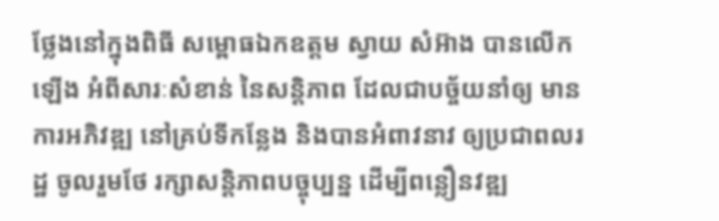ថ្លែងនៅក្នុងពិធី សម្ពោធឯកឧត្តម ស្វាយ សំអ៊ាង បានលើកឡើង អំពីសារៈសំខាន់ នៃសន្តិភាព ដែលជាបច្ច័យនាំឲ្យ មានការអភិវឌ្ឍ នៅគ្រប់ទីកន្លែង និងបានអំពាវនាវ ឲ្យប្រជាពលរដ្ឋ ចូលរួមថែ រក្សាសន្តិភាពបច្ចុប្បន្ន ដើម្បីពន្លឿនវឌ្ឍ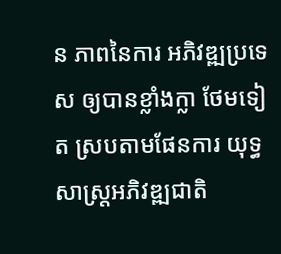ន ភាពនៃការ អភិវឌ្ឍប្រទេស ឲ្យបានខ្លាំងក្លា ថែមទៀត ស្របតាមផែនការ យុទ្ធសាស្ត្រអភិវឌ្ឍជាតិ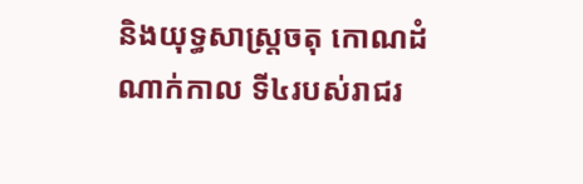និងយុទ្ធសាស្ត្រចតុ កោណដំណាក់កាល ទី៤របស់រាជរ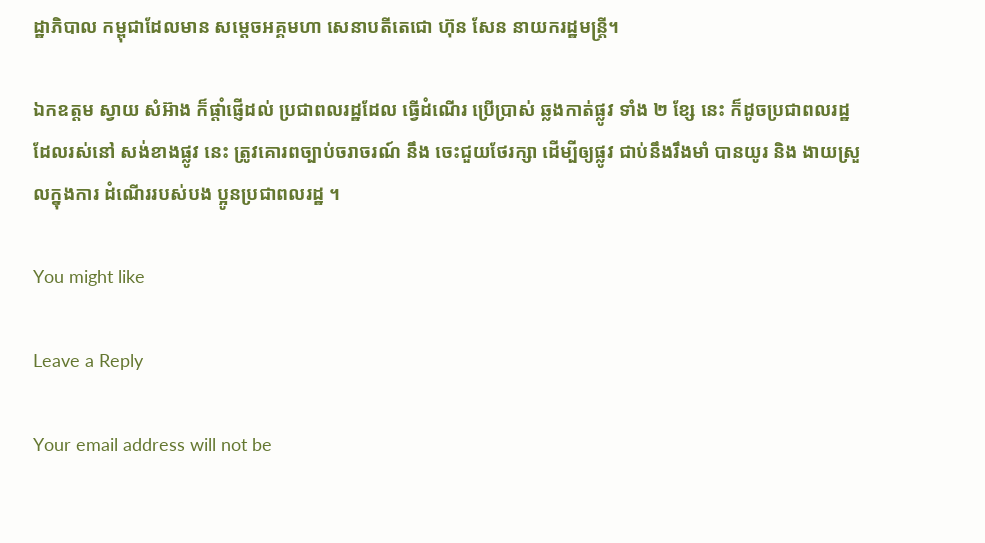ដ្ឋាភិបាល កម្ពុជាដែលមាន សម្តេចអគ្គមហា សេនាបតីតេជោ ហ៊ុន សែន នាយករដ្ឋមន្ត្រី។

ឯកឧត្តម ស្វាយ សំអ៊ាង ក៏ផ្តាំផ្ញើដល់ ប្រជាពលរដ្ឋដែល ធ្វើដំណើរ ប្រើប្រាស់ ឆ្លងកាត់ផ្លូវ ទាំង ២ ខ្សែ នេះ ក៏ដូចប្រជាពលរដ្ឋ ដែលរស់នៅ សង់ខាងផ្លូវ នេះ ត្រូវគោរពច្បាប់ចរាចរណ៍ នឹង ចេះជួយថែរក្សា ដើម្បីឲ្យផ្លូវ ជាប់នឹងរឹងមាំ បានយូរ និង ងាយស្រួលក្នុងការ ដំណើររបស់បង ប្អូនប្រជាពលរដ្ឋ ។

You might like

Leave a Reply

Your email address will not be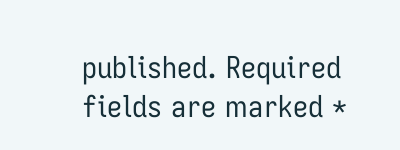published. Required fields are marked *